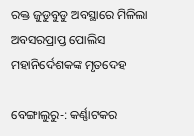ରକ୍ତ ଜୁଡୁବୁଡୁ ଅବସ୍ଥାରେ ମିଳିଲା ଅବସରପ୍ରାପ୍ତ ପୋଲିସ ମହାନିର୍ଦେଶକଙ୍କ ମୃତଦେହ

ବେଙ୍ଗାଲୁରୁ-: କର୍ଣ୍ଣାଟକର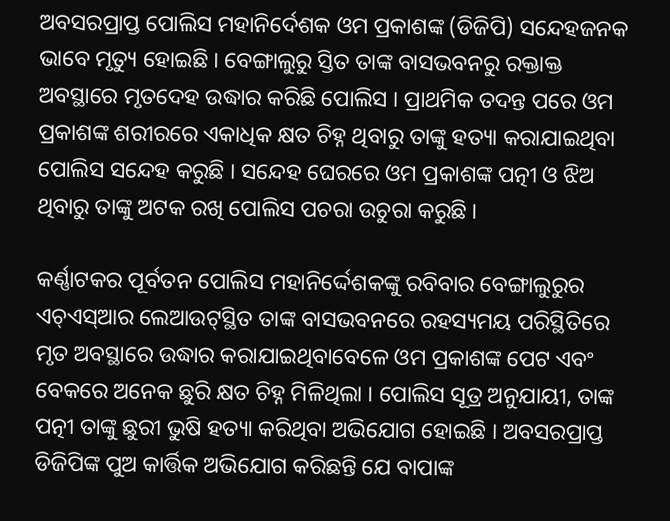ଅବସରପ୍ରାପ୍ତ ପୋଲିସ ମହାନିର୍ଦେଶକ ଓମ ପ୍ରକାଶଙ୍କ (ଡିଜିପି) ସନ୍ଦେହଜନକ ଭାବେ ମୃତ୍ୟୁ ହୋଇଛି । ବେଙ୍ଗାଲୁରୁ ସ୍ତିତ ତାଙ୍କ ବାସଭବନରୁ ରକ୍ତାକ୍ତ ଅବସ୍ଥାରେ ମୃତଦେହ ଉଦ୍ଧାର କରିଛି ପୋଲିସ । ପ୍ରାଥମିକ ତଦନ୍ତ ପରେ ଓମ ପ୍ରକାଶଙ୍କ ଶରୀରରେ ଏକାଧିକ କ୍ଷତ ଚିହ୍ନ ଥିବାରୁ ତାଙ୍କୁ ହତ୍ୟା କରାଯାଇଥିବା ପୋଲିସ ସନ୍ଦେହ କରୁଛି । ସନ୍ଦେହ ଘେରରେ ଓମ ପ୍ରକାଶଙ୍କ ପତ୍ନୀ ଓ ଝିଅ ଥିବାରୁ ତାଙ୍କୁ ଅଟକ ରଖି ପୋଲିସ ପଚରା ଉଚୁରା କରୁଛି ।

କର୍ଣ୍ଣାଟକର ପୂର୍ବତନ ପୋଲିସ ମହାନିର୍ଦ୍ଦେଶକଙ୍କୁ ରବିବାର ବେଙ୍ଗାଲୁରୁର ଏଚ୍ଏସ୍ଆର ଲେଆଉଟ୍‌ସ୍ଥିତ ତାଙ୍କ ବାସଭବନରେ ରହସ୍ୟମୟ ପରିସ୍ଥିତିରେ ମୃତ ଅବସ୍ଥାରେ ଉଦ୍ଧାର କରାଯାଇଥିବାବେଳେ ଓମ ପ୍ରକାଶଙ୍କ ପେଟ ଏବଂ ବେକରେ ଅନେକ ଛୁରି କ୍ଷତ ଚିହ୍ନ ମିଳିଥିଲା । ପୋଲିସ ସୂତ୍ର ଅନୁଯାୟୀ, ତାଙ୍କ ପତ୍ନୀ ତାଙ୍କୁ ଛୁରୀ ଭୁଷି ହତ୍ୟା କରିଥିବା ଅଭିଯୋଗ ହୋଇଛି । ଅବସରପ୍ରାପ୍ତ ଡିଜିପିଙ୍କ ପୁଅ କାର୍ତ୍ତିକ ଅଭିଯୋଗ କରିଛନ୍ତି ଯେ ବାପାଙ୍କ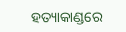ହତ୍ୟାକାଣ୍ଡରେ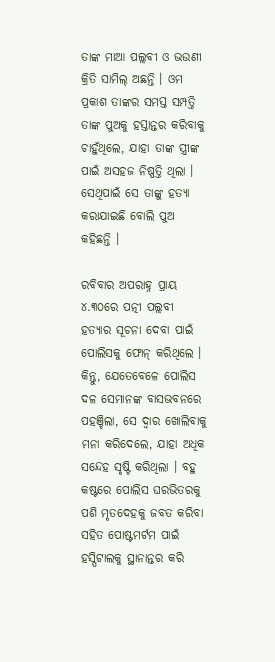ତାଙ୍କ ମାଆ ପଲ୍ଲବୀ ଓ ଭଉଣୀ କ୍ରିତି ସାମିଲ୍‌ ଅଛନ୍ତି । ଓମ ପ୍ରକାଶ ତାଙ୍କର ସମସ୍ତ ସମ୍ପତ୍ତି ତାଙ୍କ ପୁଅକୁ ହସ୍ତାନ୍ତର କରିବାକୁ ଚାହୁଁଥିଲେ, ଯାହା ତାଙ୍କ ସ୍ତ୍ରୀଙ୍କ ପାଇଁ ଅସହଜ ନିଷ୍ପତ୍ତି ଥିଲା । ସେଥିପାଇଁ ସେ ତାଙ୍କୁ ହତ୍ୟା କରାଯାଇଛି ବୋଲି ପୁଅ କହିଛନ୍ତି ।

ରବିବାର ଅପରାହ୍ନ ପ୍ରାୟ ୪.୩୦ରେ ପତ୍ନୀ ପଲ୍ଲବୀ ହତ୍ୟାର ସୂଚନା ଦେବା ପାଇଁ ପୋଲିସକୁ ଫୋନ୍ କରିଥିଲେ । କିନ୍ତୁ, ଯେତେବେଳେ ପୋଲିସ ଦଳ ସେମାନଙ୍କ ବାସଭବନରେ ପହଞ୍ଚିଲା, ସେ ଦ୍ୱାର ଖୋଲିବାକୁ ମନା କରିଦେଲେ, ଯାହା ଅଧିକ ସନ୍ଦେହ ସୃଷ୍ଟି କରିଥିଲା । ବହୁ କଷ୍ଟରେ ପୋଲିସ ଘରଭିତରକୁ ପଶି ମୃତଦେହକୁ ଜବତ କରିବା ସହିତ ପୋଷ୍ଟମର୍ଟମ ପାଇଁ ହସ୍ପିଟାଲକୁ ସ୍ଥାନାନ୍ତର କରି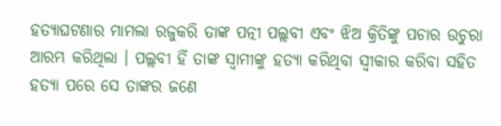ହତ୍ୟାଘଟଣାର ମାମଲା ରଜୁକରି ତାଙ୍କ ପତ୍ନୀ ପଲ୍ଲବୀ ଏବଂ ଝିଅ କ୍ରିତିଙ୍କୁ ପଚାର ଉଚୁରା ଆରମ୍ଭ କରିଥିଲା । ପଲ୍ଲବୀ ହିଁ ତାଙ୍କ ସ୍ଵାମୀଙ୍କୁ ହତ୍ୟା କରିଥିବା ସ୍ଵୀକାର କରିବା ସହିତ ହତ୍ୟା ପରେ ସେ ତାଙ୍କର ଜଣେ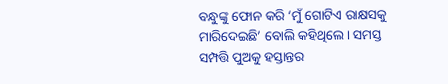ବନ୍ଧୁଙ୍କୁ ଫୋନ କରି ‘ମୁଁ ଗୋଟିଏ ରାକ୍ଷସକୁ ମାରିଦେଇଛି’ ବୋଲି କହିଥିଲେ। ସମସ୍ତ ସମ୍ପତ୍ତି ପୁଅକୁ ହସ୍ତାନ୍ତର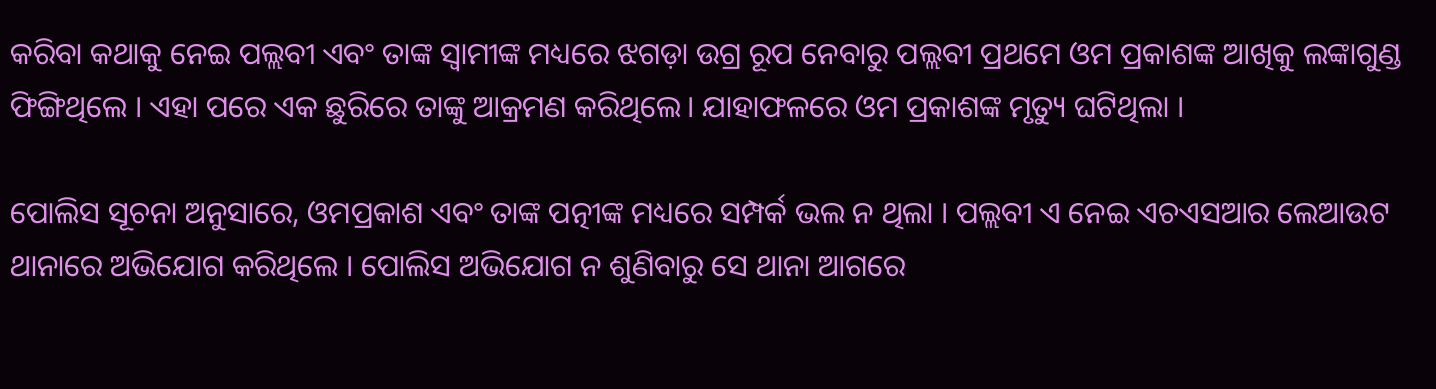କରିବା କଥାକୁ ନେଇ ପଲ୍ଲବୀ ଏବଂ ତାଙ୍କ ସ୍ଵାମୀଙ୍କ ମଧ୍ୟରେ ଝଗଡ଼ା ଉଗ୍ର ରୂପ ନେବାରୁ ପଲ୍ଲବୀ ପ୍ରଥମେ ଓମ ପ୍ରକାଶଙ୍କ ଆଖିକୁ ଲଙ୍କାଗୁଣ୍ଡ ଫିଙ୍ଗିଥିଲେ । ଏହା ପରେ ଏକ ଛୁରିରେ ତାଙ୍କୁ ଆକ୍ରମଣ କରିଥିଲେ। ଯାହାଫଳରେ ଓମ ପ୍ରକାଶଙ୍କ ମୃତ୍ୟୁ ଘଟିଥିଲା ।

ପୋଲିସ ସୂଚନା ଅନୁସାରେ, ଓମପ୍ରକାଶ ଏବଂ ତାଙ୍କ ପତ୍ନୀଙ୍କ ମଧ୍ୟରେ ସମ୍ପର୍କ ଭଲ ନ ଥିଲା । ପଲ୍ଲବୀ ଏ ନେଇ ଏଚଏସଆର ଲେଆଉଟ ଥାନାରେ ଅଭିଯୋଗ କରିଥିଲେ । ପୋଲିସ ଅଭିଯୋଗ ନ ଶୁଣିବାରୁ ସେ ଥାନା ଆଗରେ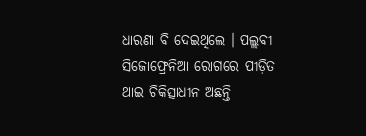ଧାରଣା ବି ଦେଇଥିଲେ । ପଲ୍ଲବୀ ସିଜୋଫ୍ରେନିଆ ରୋଗରେ ପୀଡ଼ିତ ଥାଇ ଚିକିତ୍ସାଧୀନ ଅଛନ୍ତି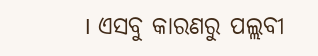। ଏସବୁ କାରଣରୁ ପଲ୍ଲବୀ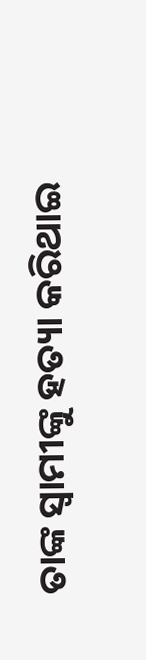ତାଙ୍କ ସ୍ଵାମୀଙ୍କୁ ହତ୍ୟା କରିଥାଇ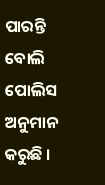ପାରନ୍ତି ବୋଲି ପୋଲିସ ଅନୁମାନ କରୁଛି ।